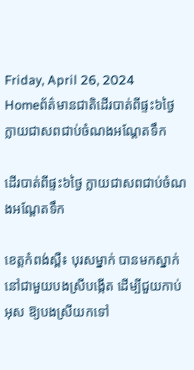Friday, April 26, 2024
Homeព័ត៌មានជាតិដើរបាត់ពីផ្ទះ៦ថ្ងៃ ក្លាយជាសពជាប់ចំណងអណ្តែតទឹក

ដើរបាត់ពីផ្ទះ៦ថ្ងៃ ក្លាយជាសពជាប់ចំណងអណ្តែតទឹក

ខេត្តកំពង់ស្ពឺ៖ បុរសម្នាក់ បានមកស្នាក់នៅជាមួយបងស្រីបង្កើត ដើម្បីជួយកាប់អុស ឱ្យបងស្រីយកទៅ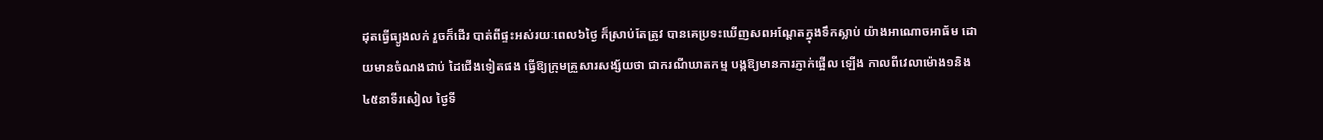ដុតធ្វើធ្យូងលក់ រួចក៏ដើរ បាត់ពីផ្ទះអស់រយៈពេល៦ថ្ងៃ ក៏ស្រាប់តែត្រូវ បានគេប្រទះឃើញសពអណ្តែតក្នុងទឹកស្លាប់ យ៉ាងអាណោចអាធ័ម ដោយមានចំណងជាប់ ដៃជើងទៀតផង ធ្វើឱ្យក្រុមគ្រួសារសង្ស័យថា ជាករណីឃាតកម្ម បង្កឱ្យមានការភ្ញាក់ផ្អើល ឡើង កាលពីវេលាម៉ោង១និង៤៥នាទីរសៀល ថ្ងៃទី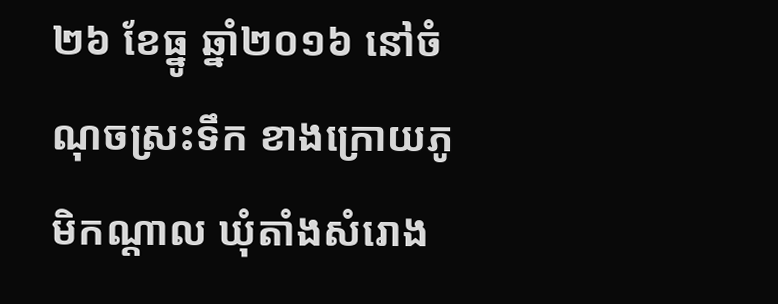២៦ ខែធ្នូ ឆ្នាំ២០១៦ នៅចំណុចស្រះទឹក ខាងក្រោយភូមិកណ្តាល ឃុំតាំងសំរោង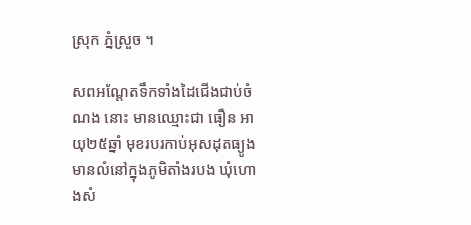ស្រុក ភ្នំស្រួច ។

សពអណ្តែតទឹកទាំងដៃជើងជាប់ចំណង នោះ មានឈ្មោះជា ធឿន អាយុ២៥ឆ្នាំ មុខរបរកាប់អុសដុតធ្យូង មានលំនៅក្នុងភូមិតាំងរបង ឃុំហោងសំ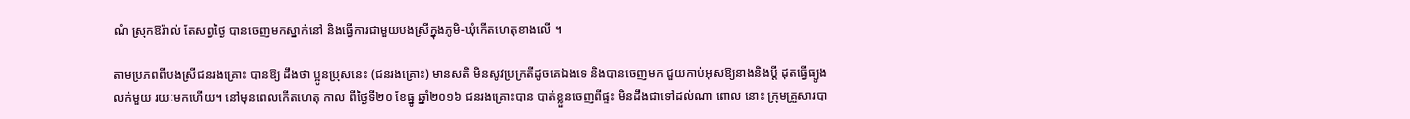ណំ ស្រុកឱរ៉ាល់ តែសព្វថ្ងៃ បានចេញមកស្នាក់នៅ និងធ្វើការជាមួយបងស្រីក្នុងភូមិ-ឃុំកើតហេតុខាងលើ ។

តាមប្រភពពីបងស្រីជនរងគ្រោះ បានឱ្យ ដឹងថា ប្អូនប្រុសនេះ (ជនរងគ្រោះ) មានសតិ មិនសូវប្រក្រតីដូចគេឯងទេ និងបានចេញមក ជួយកាប់អុសឱ្យនាងនិងប្តី ដុតធ្វើធ្យូងលក់មួយ រយៈមកហើយ។ នៅមុនពេលកើតហេតុ កាល ពីថ្ងៃទី២០ ខែធ្នូ ឆ្នាំ២០១៦ ជនរងគ្រោះបាន បាត់ខ្លួនចេញពីផ្ទះ មិនដឹងជាទៅដល់ណា ពោល នោះ ក្រុមគ្រួសារបា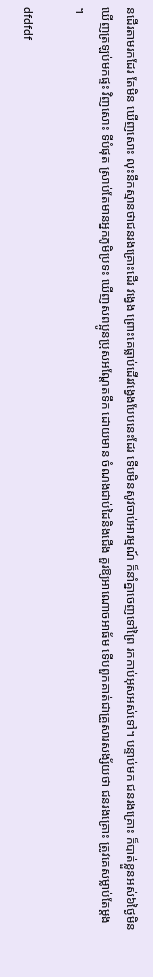នដើរតាមរកដែរ តែមិន ឃើញសោះ លុះនឹកស្មានថាជនរងគ្រោះដើរ វង្វេង ព្រោះគេធ្លាប់ដើរវង្វេងបែបនេះដែរ ទើបមិនសូវចាប់អារម្មណ៍ ក៏នាំគ្នាចេញទៅព្រៃ រកកាប់អុសអស់ទៅ។ បន្ទាប់មក ជនរងគ្រោះ ក៏បាត់ខ្លួនអស់៦ថ្ងៃមិនឃើញត្រឡប់មកផ្ទះ វិញសោះ ទីបំផុត ស្រាប់តែមានអ្នកភូមិប្រទះ ឃើញសពប្អូនប្រុសអណ្តែតទឹក ដោយមាន ចំណងជាប់ដៃនិងជើង គួរឱ្យអាណោចអាធ័ម ទើបពួកគាត់ជាគ្រួសារសង្ស័យថា ជនរងគ្រោះ ត្រូវគេសម្លាប់តែម្តង ។

dfdfdf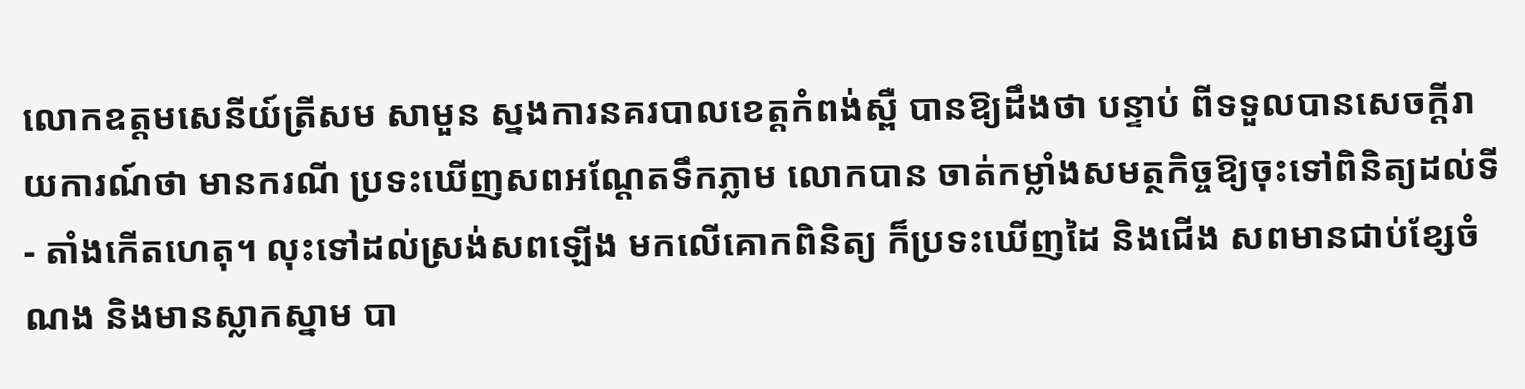លោកឧត្តមសេនីយ៍ត្រីសម សាមួន ស្នងការនគរបាលខេត្តកំពង់ស្ពឺ បានឱ្យដឹងថា បន្ទាប់ ពីទទួលបានសេចក្តីរាយការណ៍ថា មានករណី ប្រទះឃើញសពអណ្តែតទឹកភ្លាម លោកបាន ចាត់កម្លាំងសមត្ថកិច្ចឱ្យចុះទៅពិនិត្យដល់ទី- តាំងកើតហេតុ។ លុះទៅដល់ស្រង់សពឡើង មកលើគោកពិនិត្យ ក៏ប្រទះឃើញដៃ និងជើង សពមានជាប់ខ្សែចំណង និងមានស្លាកស្នាម បា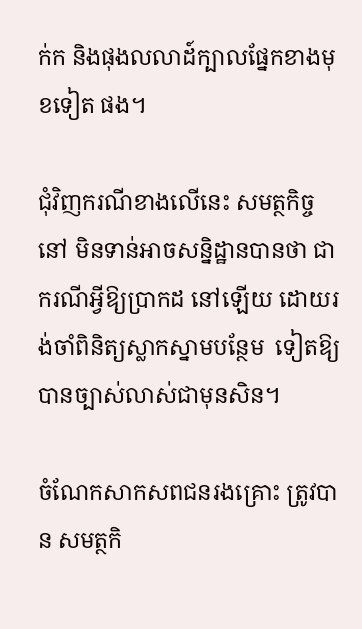ក់ក និងផុងលលាដ៍ក្បាលផ្នែកខាងមុខទៀត ផង។

ជុំវិញករណីខាងលើនេះ សមត្ថកិច្ចនៅ មិនទាន់អាចសន្និដ្ឋានបានថា ជាករណីអ្វីឱ្យប្រាកដ នៅឡើយ ដោយរង់ចាំពិនិត្យស្លាកស្នាមបន្ថែម  ទៀតឱ្យបានច្បាស់លាស់ជាមុនសិន។

ចំណែកសាកសពជនរងគ្រោះ ត្រូវបាន សមត្ថកិ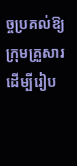ច្ចប្រគល់ឱ្យក្រុមគ្រួសារ ដើម្បីរៀប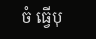ចំ ធ្វើបុ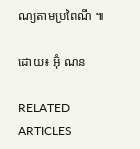ណ្យតាមប្រពៃណី ៕

ដោយ៖ អ៊ុំ ណន

RELATED ARTICLES